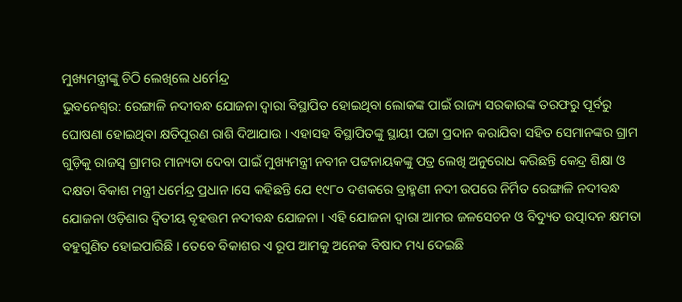ମୁଖ୍ୟମନ୍ତ୍ରୀଙ୍କୁ ଚିଠି ଲେଖିଲେ ଧର୍ମେନ୍ଦ୍ର
ଭୁବନେଶ୍ୱର: ରେଙ୍ଗାଳି ନଦୀବନ୍ଧ ଯୋଜନା ଦ୍ୱାରା ବିସ୍ଥାପିତ ହୋଇଥିବା ଲୋକଙ୍କ ପାଇଁ ରାଜ୍ୟ ସରକାରଙ୍କ ତରଫରୁ ପୂର୍ବରୁ ଘୋଷଣା ହୋଇଥିବା କ୍ଷତିପୂରଣ ରାଶି ଦିଆଯାଉ । ଏହାସହ ବିସ୍ଥାପିତଙ୍କୁ ସ୍ଥାୟୀ ପଟ୍ଟା ପ୍ରଦାନ କରାଯିବା ସହିତ ସେମାନଙ୍କର ଗ୍ରାମ ଗୁଡ଼ିକୁ ରାଜସ୍ୱ ଗ୍ରାମର ମାନ୍ୟତା ଦେବା ପାଇଁ ମୁଖ୍ୟମନ୍ତ୍ରୀ ନବୀନ ପଟ୍ଟନାୟକଙ୍କୁ ପତ୍ର ଲେଖି ଅନୁରୋଧ କରିଛନ୍ତି କେନ୍ଦ୍ର ଶିକ୍ଷା ଓ ଦକ୍ଷତା ବିକାଶ ମନ୍ତ୍ରୀ ଧର୍ମେନ୍ଦ୍ର ପ୍ରଧାନ ।ସେ କହିଛନ୍ତି ଯେ ୧୯୮୦ ଦଶକରେ ବ୍ରାହ୍ମଣୀ ନଦୀ ଉପରେ ନିର୍ମିତ ରେଙ୍ଗାଳି ନଦୀବନ୍ଧ ଯୋଜନା ଓଡ଼ିଶାର ଦ୍ୱିତୀୟ ବୃହତ୍ତମ ନଦୀବନ୍ଧ ଯୋଜନା । ଏହି ଯୋଜନା ଦ୍ୱାରା ଆମର ଜଳସେଚନ ଓ ବିଦ୍ୟୁତ ଉତ୍ପାଦନ କ୍ଷମତା ବହୁଗୁଣିତ ହୋଇପାରିଛି । ତେବେ ବିକାଶର ଏ ରୂପ ଆମକୁ ଅନେକ ବିଷାଦ ମଧ୍ୟ ଦେଇଛି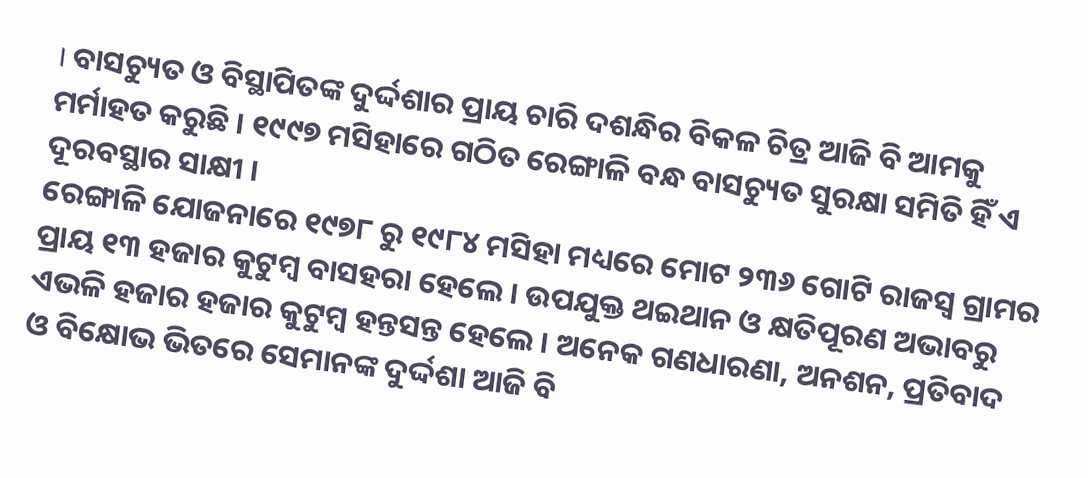। ବାସଚ୍ୟୁତ ଓ ବିସ୍ଥାପିତଙ୍କ ଦୁର୍ଦ୍ଦଶାର ପ୍ରାୟ ଚାରି ଦଶନ୍ଧିର ବିକଳ ଚିତ୍ର ଆଜି ବି ଆମକୁ ମର୍ମାହତ କରୁଛି । ୧୯୯୭ ମସିହାରେ ଗଠିତ ରେଙ୍ଗାଳି ବନ୍ଧ ବାସଚ୍ୟୁତ ସୁରକ୍ଷା ସମିତି ହିଁ ଏ ଦୂରବସ୍ଥାର ସାକ୍ଷୀ ।
ରେଙ୍ଗାଳି ଯୋଜନାରେ ୧୯୭୮ ରୁ ୧୯୮୪ ମସିହା ମଧ୍ୟରେ ମୋଟ ୨୩୬ ଗୋଟି ରାଜସ୍ୱ ଗ୍ରାମର ପ୍ରାୟ ୧୩ ହଜାର କୁଟୁମ୍ବ ବାସହରା ହେଲେ । ଉପଯୁକ୍ତ ଥଇଥାନ ଓ କ୍ଷତିପୂରଣ ଅଭାବରୁ ଏଭଳି ହଜାର ହଜାର କୁଟୁମ୍ବ ହନ୍ତସନ୍ତ ହେଲେ । ଅନେକ ଗଣଧାରଣା, ଅନଶନ, ପ୍ରତିବାଦ ଓ ବିକ୍ଷୋଭ ଭିତରେ ସେମାନଙ୍କ ଦୁର୍ଦ୍ଦଶା ଆଜି ବି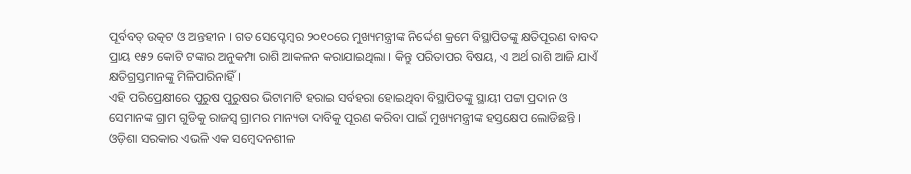ପୂର୍ବବତ୍ ଉତ୍କଟ ଓ ଅନ୍ତହୀନ । ଗତ ସେପ୍ଟେମ୍ବର ୨୦୧୦ରେ ମୁଖ୍ୟମନ୍ତ୍ରୀଙ୍କ ନିର୍ଦ୍ଦେଶ କ୍ରମେ ବିସ୍ଥାପିତଙ୍କୁ କ୍ଷତିପୂରଣ ବାବଦ ପ୍ରାୟ ୧୫୨ କୋଟି ଟଙ୍କାର ଅନୁକମ୍ପା ରାଶି ଆକଳନ କରାଯାଇଥିଲା । କିନ୍ତୁ ପରିତାପର ବିଷୟ, ଏ ଅର୍ଥ ରାଶି ଆଜି ଯାଏଁ କ୍ଷତିଗ୍ରସ୍ତମାନଙ୍କୁ ମିଳିପାରିନାହିଁ ।
ଏହି ପରିପ୍ରେକ୍ଷୀରେ ପୁରୁଷ ପୁରୁଷର ଭିଟାମାଟି ହରାଇ ସର୍ବହରା ହୋଇଥିବା ବିସ୍ଥାପିତଙ୍କୁ ସ୍ଥାୟୀ ପଟ୍ଟା ପ୍ରଦାନ ଓ ସେମାନଙ୍କ ଗ୍ରାମ ଗୁଡିକୁ ରାଜସ୍ୱ ଗ୍ରାମର ମାନ୍ୟତା ଦାବିକୁ ପୂରଣ କରିବା ପାଇଁ ମୁଖ୍ୟମନ୍ତ୍ରୀଙ୍କ ହସ୍ତକ୍ଷେପ ଲୋଡିଛନ୍ତି । ଓଡ଼ିଶା ସରକାର ଏଭଳି ଏକ ସମ୍ବେଦନଶୀଳ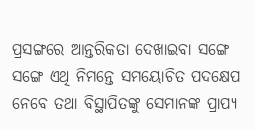ପ୍ରସଙ୍ଗରେ ଆନ୍ତରିକତା ଦେଖାଇବା ସଙ୍ଗେ ସଙ୍ଗେ ଏଥି ନିମନ୍ତେ ସମୟୋଚିତ ପଦକ୍ଷେପ ନେବେ ତଥା ବିସ୍ଥାପିତଙ୍କୁ ସେମାନଙ୍କ ପ୍ରାପ୍ୟ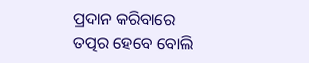ପ୍ରଦାନ କରିବାରେ ତତ୍ପର ହେବେ ବୋଲି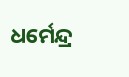ଧର୍ମେନ୍ଦ୍ର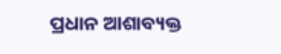ପ୍ରଧାନ ଆଶାବ୍ୟକ୍ତ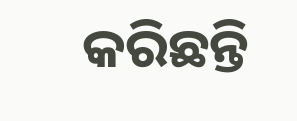କରିଛନ୍ତି